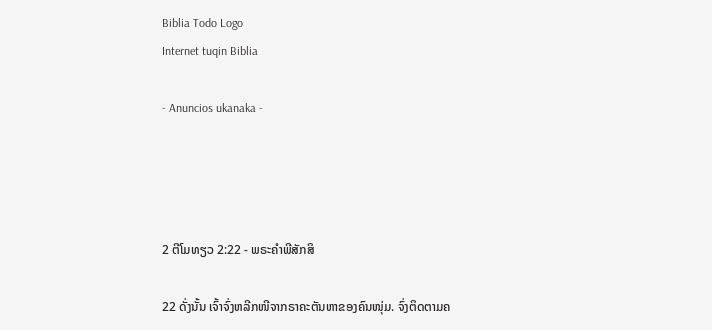Biblia Todo Logo
Internet tuqin Biblia

- Anuncios ukanaka -




2 ຕີໂມທຽວ 2:22 - ພຣະຄຳພີສັກສິ

22 ດັ່ງນັ້ນ ເຈົ້າຈົ່ງຫລີກໜີຈາກຣາຄະຕັນຫາຂອງຄົນໜຸ່ມ. ຈົ່ງຕິດຕາມຄ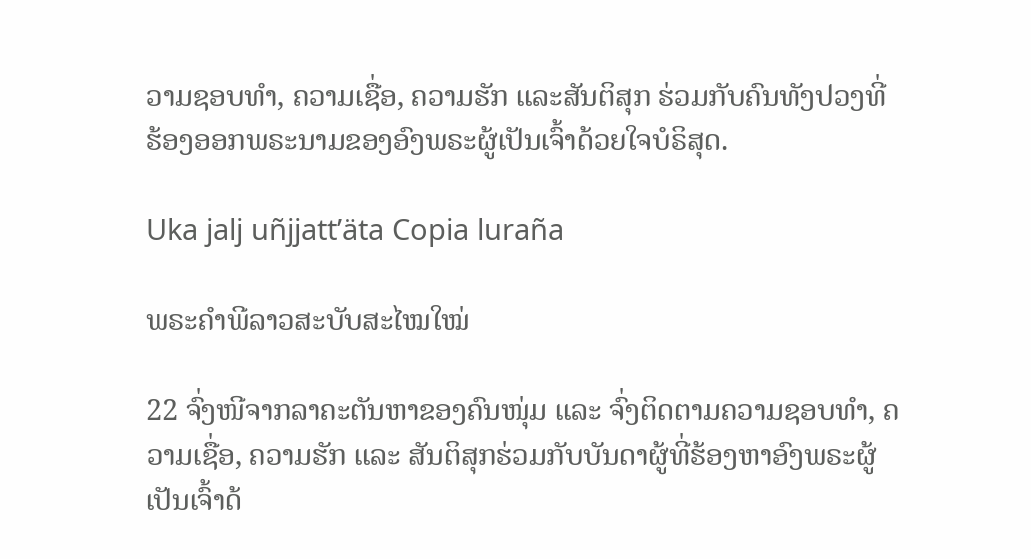ວາມຊອບທຳ, ຄວາມເຊື່ອ, ຄວາມຮັກ ແລະສັນຕິສຸກ ຮ່ວມກັບຄົນທັງປວງທີ່ຮ້ອງອອກພຣະນາມຂອງອົງພຣະຜູ້ເປັນເຈົ້າດ້ວຍໃຈບໍຣິສຸດ.

Uka jalj uñjjattʼäta Copia luraña

ພຣະຄຳພີລາວສະບັບສະໄໝໃໝ່

22 ຈົ່ງໜີຈາກລາຄະຕັນຫາຂອງຄົນໜຸ່ມ ແລະ ຈົ່ງຕິດຕາມຄວາມຊອບທຳ, ຄວາມເຊື່ອ, ຄວາມຮັກ ແລະ ສັນຕິສຸກຮ່ວມກັບບັນດາຜູ້ທີ່ຮ້ອງຫາອົງພຣະຜູ້ເປັນເຈົ້າດ້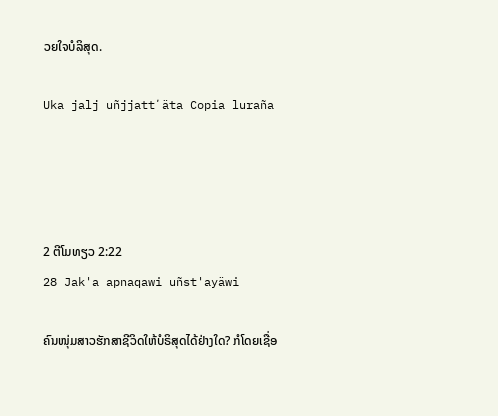ວຍໃຈບໍລິສຸດ.

Uka jalj uñjjattʼäta Copia luraña




2 ຕີໂມທຽວ 2:22
28 Jak'a apnaqawi uñst'ayäwi

ຄົນໜຸ່ມສາວຮັກສາຊີວິດໃຫ້ບໍຣິສຸດໄດ້ຢ່າງໃດ? ກໍໂດຍເຊື່ອ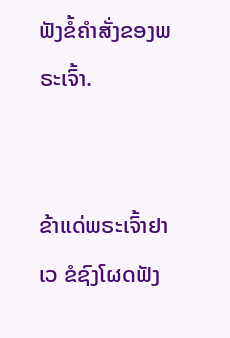ຟັງຂໍ້ຄຳສັ່ງຂອງພຣະເຈົ້າ.


ຂ້າແດ່ພຣະເຈົ້າຢາເວ ຂໍຊົງໂຜດຟັງ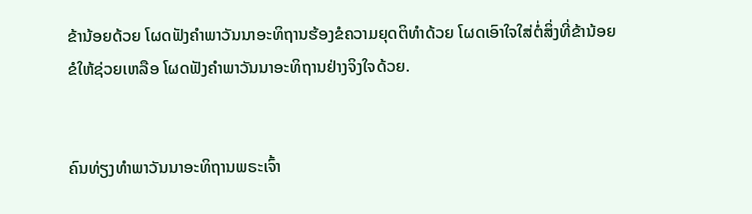ຂ້ານ້ອຍດ້ວຍ ໂຜດຟັງຄຳພາວັນນາອະທິຖານຮ້ອງຂໍຄວາມຍຸດຕິທຳດ້ວຍ ໂຜດເອົາໃຈໃສ່ຕໍ່ສິ່ງທີ່ຂ້ານ້ອຍຂໍໃຫ້ຊ່ວຍເຫລືອ ໂຜດຟັງຄຳພາວັນນາອະທິຖານຢ່າງຈິງໃຈດ້ວຍ.


ຄົນທ່ຽງທຳພາວັນນາອະທິຖານພຣະເຈົ້າ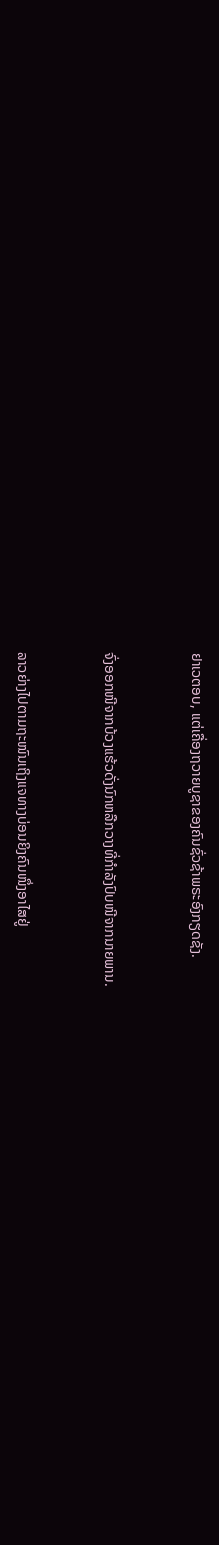ຢາເວຕອບ, ແຕ່ເຄື່ອງຖວາຍບູຊາຂອງຄົນຊົ່ວຊ້າພຣະອົງກຽດຊັງ.


ຈົ່ງອອກໜີຈາກບ້ວງແຮ້ວດັ່ງນົກຫລືກວາງທີ່ກຳລັງປົບໜີຈາກນາຍພານ.


ລາວຍ່າງໄປຕາມຖະໜົນເຖິງແຈທາງບ່ອນຍິງຄົນໜຶ່ງອາໄສຢູ່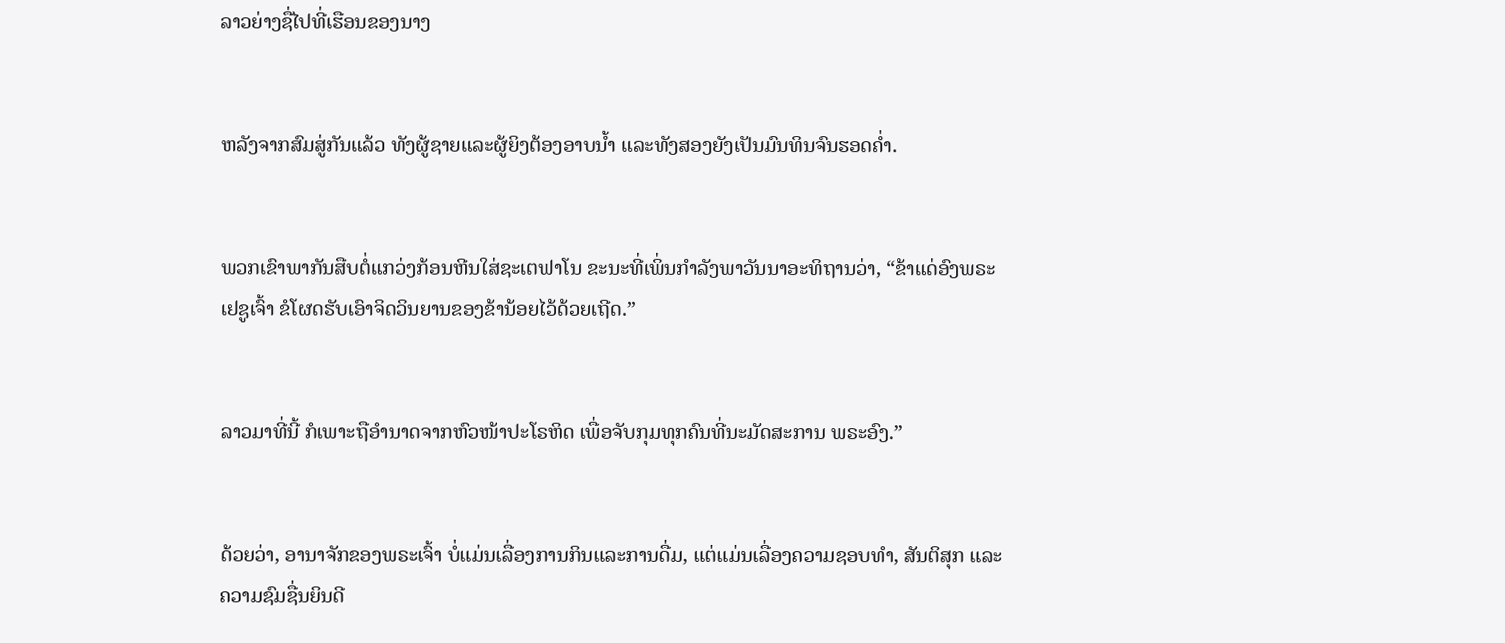ລາວຍ່າງຊື່ໄປທີ່ເຮືອນຂອງນາງ


ຫລັງຈາກສົມສູ່ກັນແລ້ວ ທັງຜູ້ຊາຍແລະຜູ້ຍິງຕ້ອງອາບນໍ້າ ແລະທັງສອງຍັງເປັນມົນທິນຈົນຮອດຄໍ່າ.


ພວກເຂົາພາກັນສືບຕໍ່ແກວ່ງກ້ອນຫີນໃສ່ຊະເຕຟາໂນ ຂະນະທີ່ເພິ່ນກຳລັງພາວັນນາອະທິຖານວ່າ, “ຂ້າແດ່ອົງພຣະເຢຊູເຈົ້າ ຂໍໂຜດຮັບເອົາຈິດວິນຍານຂອງຂ້ານ້ອຍໄວ້ດ້ວຍເຖີດ.”


ລາວມາທີ່ນີ້ ກໍເພາະຖືອຳນາດຈາກຫົວໜ້າປະໂຣຫິດ ເພື່ອຈັບກຸມທຸກຄົນທີ່ນະມັດສະການ ພຣະອົງ.”


ດ້ວຍວ່າ, ອານາຈັກຂອງພຣະເຈົ້າ ບໍ່ແມ່ນເລື່ອງການກິນແລະການດື່ມ, ແຕ່ແມ່ນເລື່ອງຄວາມຊອບທຳ, ສັນຕິສຸກ ແລະຄວາມຊົມຊື່ນຍິນດີ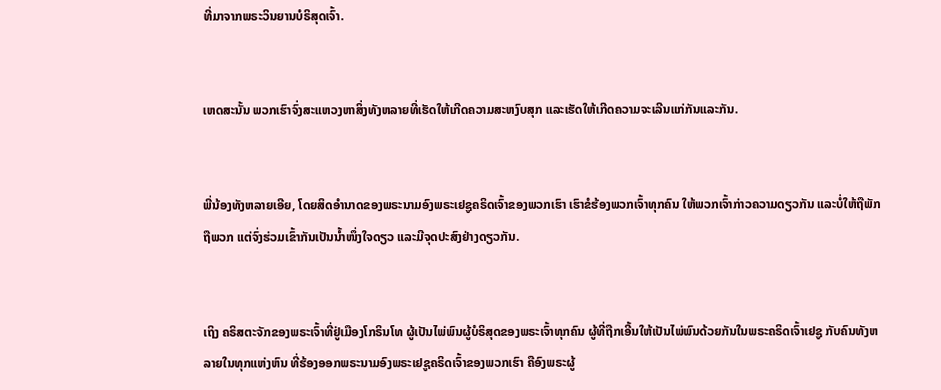ທີ່ມາຈາກພຣະວິນຍານບໍຣິສຸດເຈົ້າ.


ເຫດສະນັ້ນ ພວກເຮົາຈົ່ງສະແຫວງຫາສິ່ງທັງຫລາຍທີ່ເຮັດໃຫ້ເກີດຄວາມສະຫງົບສຸກ ແລະເຮັດໃຫ້ເກີດຄວາມຈະເລີນແກ່ກັນແລະກັນ.


ພີ່ນ້ອງທັງຫລາຍເອີຍ, ໂດຍສິດອຳນາດຂອງພຣະນາມອົງພຣະເຢຊູຄຣິດເຈົ້າຂອງພວກເຮົາ ເຮົາຂໍຮ້ອງພວກເຈົ້າທຸກຄົນ ໃຫ້ພວກເຈົ້າກ່າວຄວາມດຽວກັນ ແລະບໍ່ໃຫ້ຖືພັກຖືພວກ ແຕ່ຈົ່ງຮ່ວມເຂົ້າກັນເປັນນໍ້າໜຶ່ງໃຈດຽວ ແລະມີຈຸດປະສົງຢ່າງດຽວກັນ.


ເຖິງ ຄຣິສຕະຈັກຂອງພຣະເຈົ້າທີ່ຢູ່ເມືອງໂກຣິນໂທ ຜູ້ເປັນໄພ່ພົນຜູ້ບໍຣິສຸດຂອງພຣະເຈົ້າທຸກຄົນ ຜູ້ທີ່ຖືກເອີ້ນໃຫ້ເປັນໄພ່ພົນດ້ວຍກັນໃນພຣະຄຣິດເຈົ້າເຢຊູ ກັບຄົນທັງຫລາຍໃນທຸກແຫ່ງຫົນ ທີ່ຮ້ອງອອກພຣະນາມອົງພຣະເຢຊູຄຣິດເຈົ້າຂອງພວກເຮົາ ຄືອົງພຣະຜູ້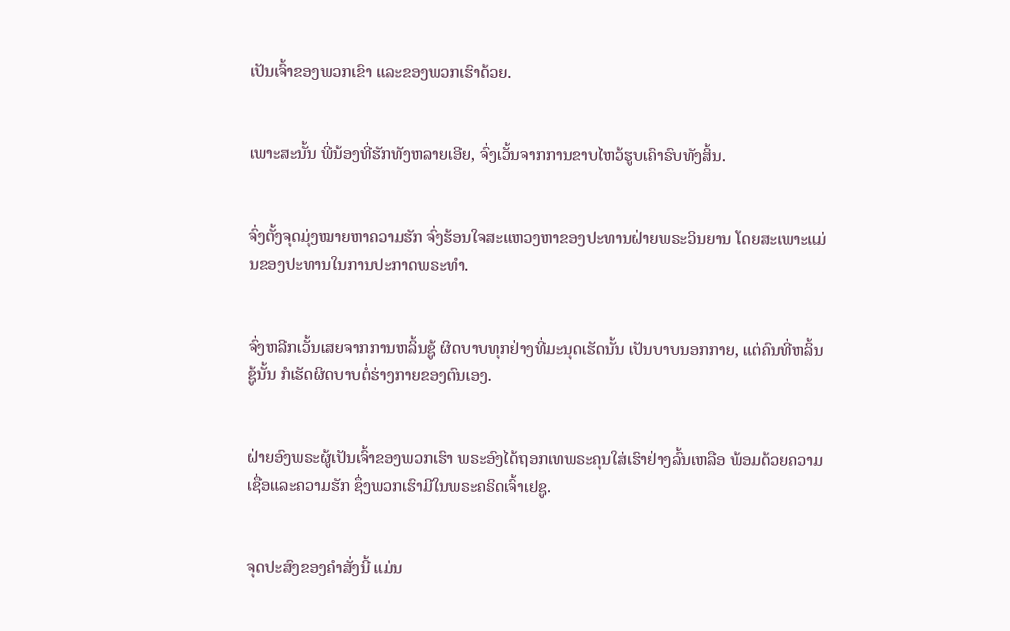ເປັນເຈົ້າຂອງພວກເຂົາ ແລະຂອງພວກເຮົາດ້ວຍ.


ເພາະສະນັ້ນ ພີ່ນ້ອງທີ່ຮັກທັງຫລາຍເອີຍ, ຈົ່ງເວັ້ນຈາກການຂາບໄຫວ້ຮູບເຄົາຣົບທັງສິ້ນ.


ຈົ່ງຕັ້ງຈຸດມຸ່ງໝາຍຫາຄວາມຮັກ ຈົ່ງຮ້ອນໃຈສະແຫວງຫາຂອງປະທານຝ່າຍພຣະວິນຍານ ໂດຍສະເພາະແມ່ນຂອງປະທານໃນການປະກາດພຣະທຳ.


ຈົ່ງຫລີກເວັ້ນເສຍຈາກການຫລິ້ນຊູ້ ຜິດບາບທຸກຢ່າງທີ່ມະນຸດເຮັດນັ້ນ ເປັນບາບນອກກາຍ, ແຕ່ຄົນທີ່ຫລິ້ນຊູ້ນັ້ນ ກໍເຮັດຜິດບາບຕໍ່ຮ່າງກາຍຂອງຕົນເອງ.


ຝ່າຍອົງພຣະຜູ້ເປັນເຈົ້າຂອງພວກເຮົາ ພຣະອົງໄດ້ຖອກເທພຣະຄຸນໃສ່ເຮົາຢ່າງລົ້ນເຫລືອ ພ້ອມດ້ວຍຄວາມເຊື່ອແລະຄວາມຮັກ ຊຶ່ງພວກເຮົາມີໃນພຣະຄຣິດເຈົ້າເຢຊູ.


ຈຸດປະສົງຂອງຄຳສັ່ງນີ້ ແມ່ນ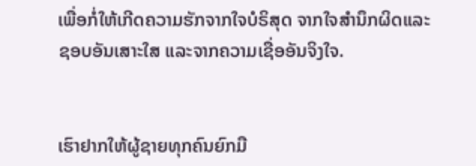ເພື່ອກໍ່ໃຫ້ເກີດຄວາມຮັກຈາກໃຈບໍຣິສຸດ ຈາກໃຈສຳນຶກຜິດແລະຊອບອັນເສາະໃສ ແລະຈາກຄວາມເຊື່ອອັນຈິງໃຈ.


ເຮົາຢາກໃຫ້ຜູ້ຊາຍທຸກຄົນຍົກມື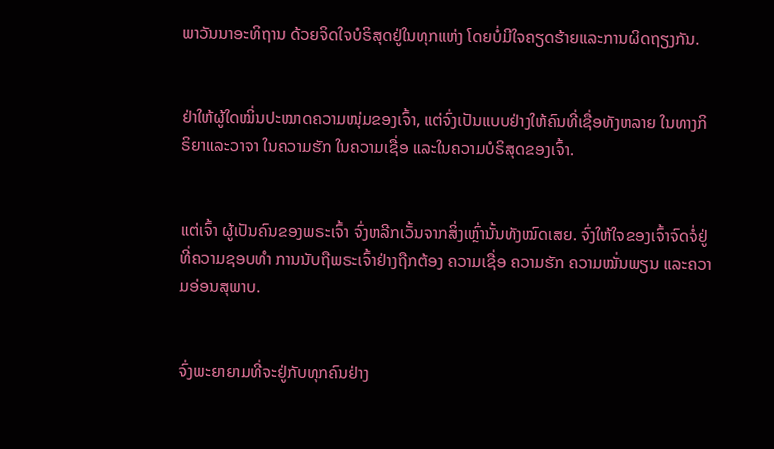ພາວັນນາອະທິຖານ ດ້ວຍຈິດໃຈບໍຣິສຸດຢູ່ໃນທຸກແຫ່ງ ໂດຍບໍ່ມີໃຈຄຽດຮ້າຍແລະການຜິດຖຽງກັນ.


ຢ່າໃຫ້ຜູ້ໃດໝິ່ນປະໝາດຄວາມໜຸ່ມຂອງເຈົ້າ, ແຕ່ຈົ່ງເປັນແບບຢ່າງໃຫ້ຄົນທີ່ເຊື່ອທັງຫລາຍ ໃນທາງກິຣິຍາແລະວາຈາ ໃນຄວາມຮັກ ໃນຄວາມເຊື່ອ ແລະໃນຄວາມບໍຣິສຸດຂອງເຈົ້າ.


ແຕ່ເຈົ້າ ຜູ້ເປັນຄົນຂອງພຣະເຈົ້າ ຈົ່ງຫລີກເວັ້ນຈາກສິ່ງເຫຼົ່ານັ້ນທັງໝົດເສຍ. ຈົ່ງໃຫ້ໃຈຂອງເຈົ້າຈົດຈໍ່ຢູ່ທີ່ຄວາມຊອບທຳ ການນັບຖືພຣະເຈົ້າຢ່າງຖືກຕ້ອງ ຄວາມເຊື່ອ ຄວາມຮັກ ຄວາມໝັ່ນພຽນ ແລະຄວາມອ່ອນສຸພາບ.


ຈົ່ງພະຍາຍາມທີ່ຈະຢູ່ກັບທຸກຄົນຢ່າງ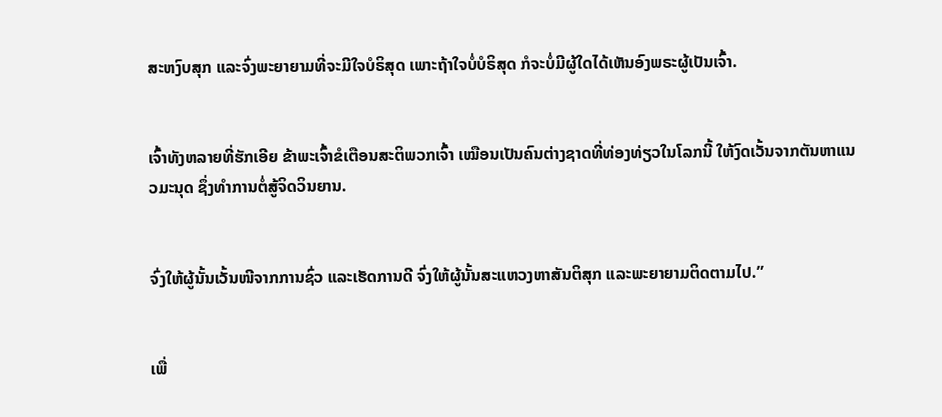ສະຫງົບສຸກ ແລະຈົ່ງພະຍາຍາມທີ່ຈະມີໃຈບໍຣິສຸດ ເພາະຖ້າໃຈບໍ່ບໍຣິສຸດ ກໍຈະບໍ່ມີຜູ້ໃດໄດ້ເຫັນອົງພຣະຜູ້ເປັນເຈົ້າ.


ເຈົ້າທັງຫລາຍທີ່ຮັກເອີຍ ຂ້າພະເຈົ້າຂໍເຕືອນສະຕິພວກເຈົ້າ ເໝືອນເປັນຄົນຕ່າງຊາດທີ່ທ່ອງທ່ຽວໃນໂລກນີ້ ໃຫ້ງົດເວັ້ນຈາກຕັນຫາແນວມະນຸດ ຊຶ່ງທຳການຕໍ່ສູ້ຈິດວິນຍານ.


ຈົ່ງໃຫ້ຜູ້ນັ້ນເວັ້ນໜີຈາກການຊົ່ວ ແລະເຮັດການດີ ຈົ່ງໃຫ້ຜູ້ນັ້ນສະແຫວງຫາສັນຕິສຸກ ແລະພະຍາຍາມຕິດຕາມໄປ.”


ເພື່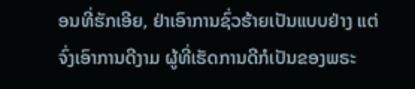ອນທີ່ຮັກເອີຍ, ຢ່າເອົາການຊົ່ວຮ້າຍເປັນແບບຢ່າງ ແຕ່ຈົ່ງເອົາການດີງາມ ຜູ້ທີ່ເຮັດການດີກໍເປັນຂອງພຣະ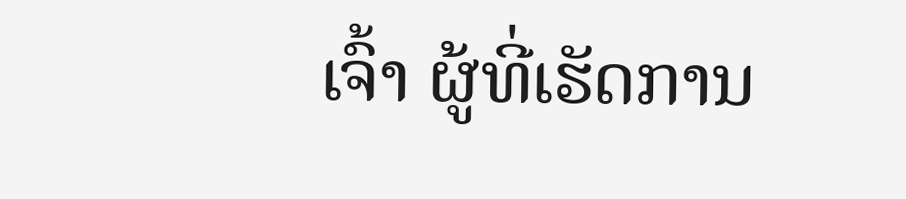ເຈົ້າ ຜູ້ທີ່ເຮັດການ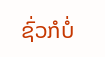ຊົ່ວກໍບໍ່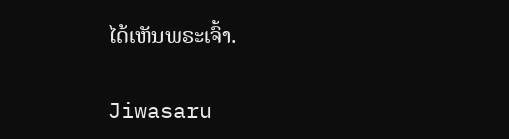ໄດ້ເຫັນພຣະເຈົ້າ.


Jiwasaru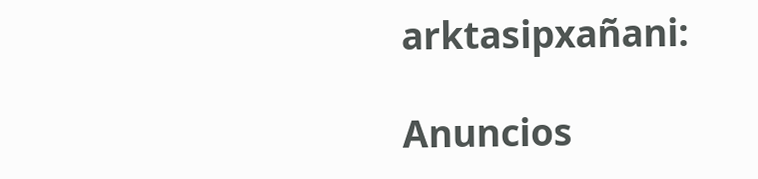arktasipxañani:

Anuncios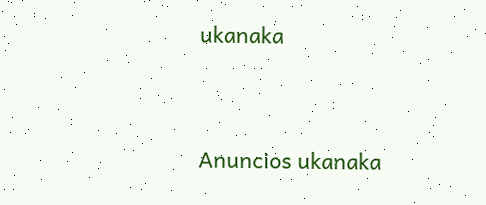ukanaka


Anuncios ukanaka